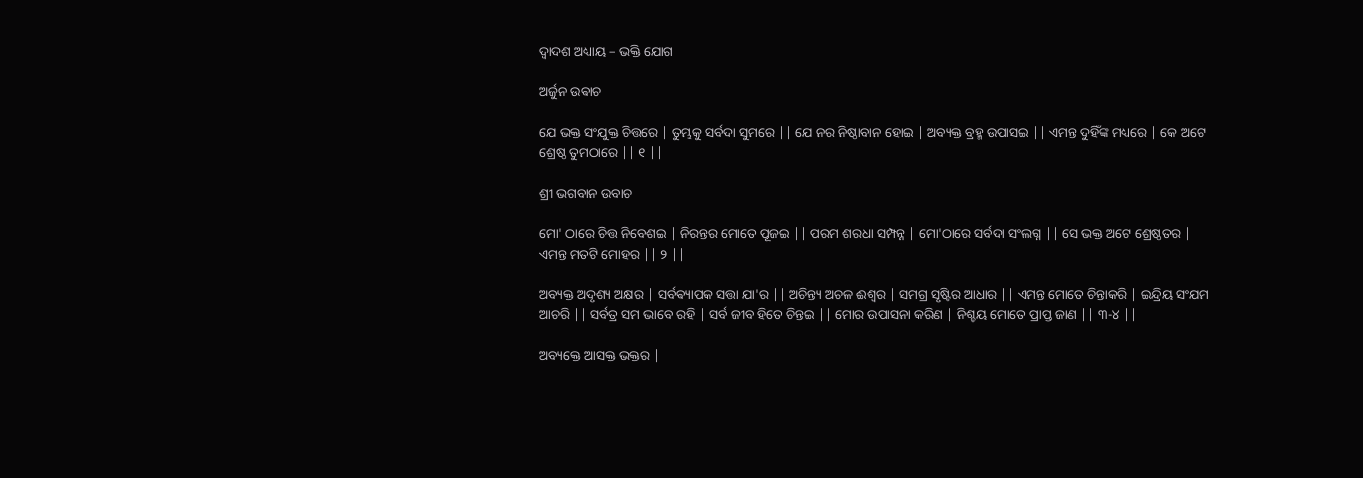ଦ୍ୱାଦଶ ଅଧ୍ୟାୟ – ଭକ୍ତି ଯୋଗ

ଅର୍ଜୁନ ଉଵାଚ

ଯେ ଭକ୍ତ ସଂଯୁକ୍ତ ଚିତ୍ତରେ | ତୁମ୍ଭକୁ ସର୍ବଦା ସୁମରେ || ଯେ ନର ନିଷ୍ଠାବାନ ହୋଇ | ଅବ୍ୟକ୍ତ ବ୍ରହ୍ମ ଉପାସଇ || ଏମନ୍ତ ଦୁହିଁଙ୍କ ମଧ୍ୟରେ | କେ ଅଟେ ଶ୍ରେଷ୍ଠ ତୁମଠାରେ || ୧ ||

ଶ୍ରୀ ଭଗବାନ ଉବାଚ

ମୋ' ଠାରେ ଚିତ୍ତ ନିବେଶଇ | ନିରନ୍ତର ମୋତେ ପୂଜଇ || ପରମ ଶରଧା ସମ୍ପନ୍ନ | ମୋ'ଠାରେ ସର୍ବଦା ସଂଲଗ୍ନ || ସେ ଭକ୍ତ ଅଟେ ଶ୍ରେଷ୍ଠତର | ଏମନ୍ତ ମତଟି ମୋହର || ୨ ||

ଅବ୍ୟକ୍ତ ଅଦୃଶ୍ୟ ଅକ୍ଷର | ସର୍ବଵ୍ୟାପକ ସତ୍ତା ଯା'ର || ଅଚିନ୍ତ୍ୟ ଅଚଳ ଈଶ୍ବର | ସମଗ୍ର ସୃଷ୍ଟିର ଆଧାର || ଏମନ୍ତ ମୋତେ ଚିନ୍ତାକରି | ଇନ୍ଦ୍ରିୟ ସଂଯମ ଆଚରି || ସର୍ବତ୍ର ସମ ଭାବେ ରହି | ସର୍ବ ଜୀବ ହିତେ ଚିନ୍ତଇ || ମୋର ଉପାସନା କରିଣ | ନିଶ୍ଚୟ ମୋତେ ପ୍ରାପ୍ତ ଜାଣ || ୩-୪ ||

ଅବ୍ୟକ୍ତେ ଆସକ୍ତ ଭକ୍ତର |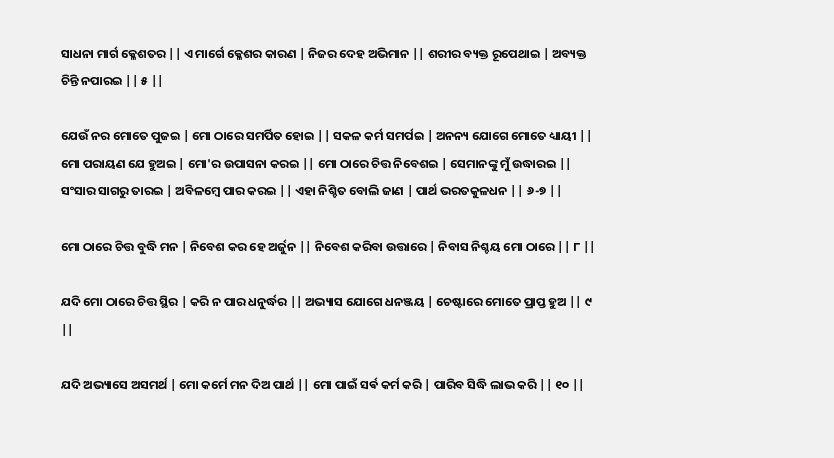ସାଧନା ମାର୍ଗ କ୍ଳେଶତର || ଏ ମାର୍ଗେ କ୍ଳେଶର କାରଣ | ନିଜର ଦେହ ଅଭିମାନ || ଶରୀର ବ୍ୟକ୍ତ ରୂପେଥାଇ | ଅବ୍ୟକ୍ତ ଚିନ୍ତି ନପାରଇ || ୫ ||

ଯେଉଁ ନର ମୋତେ ପୁଜଇ | ମୋ ଠାରେ ସମର୍ପିତ ହୋଇ || ସକଳ କର୍ମ ସମର୍ପଇ | ଅନନ୍ୟ ଯୋଗେ ମୋତେ ଧ୍ୟାୟୀ || ମୋ ପରାୟଣ ଯେ ହୁଅଇ | ମୋ'ର ଉପାସନା କରଇ || ମୋ ଠାରେ ଚିତ୍ତ ନିବେଶଇ | ସେମାନଙ୍କୁ ମୁଁ ଉଦ୍ଧାରଇ || ସଂସାର ସାଗରୁ ତାରଇ | ଅବିଳମ୍ବେ ପାର କରଇ || ଏହା ନିଶ୍ଚିତ ବୋଲି ଜାଣ | ପାର୍ଥ ଭରତକୁଳଧନ || ୬-୭ ||

ମୋ ଠାରେ ଚିତ୍ତ ବୁଦ୍ଧି ମନ | ନିବେଶ କର ହେ ଅର୍ଜୁନ || ନିବେଶ କରିବା ଉତ୍ତାରେ | ନିବାସ ନିଶ୍ଚୟ ମୋ ଠାରେ || ୮ ||

ଯଦି ମୋ ଠାରେ ଚିତ୍ତ ସ୍ଥିର | କରି ନ ପାର ଧନୁର୍ଦ୍ଧର || ଅଭ୍ୟାସ ଯୋଗେ ଧନଞ୍ଜୟ | ଚେଷ୍ଟାରେ ମୋତେ ପ୍ରାପ୍ତ ହୁଅ || ୯ ||

ଯଦି ଅଭ୍ୟାସେ ଅସମର୍ଥ | ମୋ କର୍ମେ ମନ ଦିଅ ପାର୍ଥ || ମୋ ପାଇଁ ସର୍ଵ କର୍ମ କରି | ପାରିବ ସିଦ୍ଧି ଲାଭ କରି || ୧୦ ||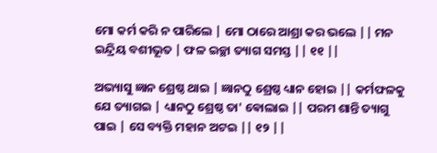ମୋ କର୍ମ କରି ନ ପାରିଲେ | ମୋ ଠାରେ ଆଶ୍ରା କର ଭଲେ || ମନ ଇନ୍ଦ୍ରିୟ ବଶୀଭୂତ | ଫଳ ଇଚ୍ଛା ତ୍ୟାଗ ସମସ୍ତ || ୧୧ ||

ଅଭ୍ୟାସୁ ଜ୍ଞାନ ଶ୍ରେଷ୍ଠ ଥାଇ | ଜ୍ଞାନଠୁ ଶ୍ରେଷ୍ଠ ଧ୍ୟାନ ହୋଇ || କର୍ମଫଳକୁ ଯେ ତ୍ୟାଗଇ | ଧ୍ୟାନଠୁ ଶ୍ରେଷ୍ଠ ତା' ଵୋଲାଇ || ପରମ ଶାନ୍ତି ତ୍ୟାଗୁ ପାଇ | ସେ ବ୍ୟକ୍ତି ମହାନ ଅଟଇ || ୧୨ ||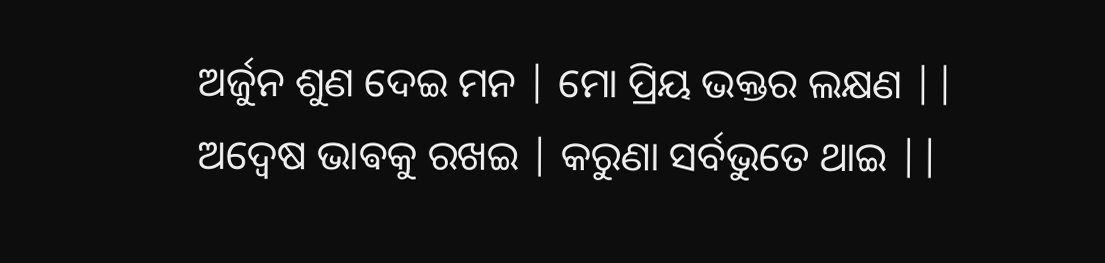ଅର୍ଜୁନ ଶୁଣ ଦେଇ ମନ | ମୋ ପ୍ରିୟ ଭକ୍ତର ଲକ୍ଷଣ || ଅଦ୍ବେଷ ଭାଵକୁ ରଖଇ | କରୁଣା ସର୍ବଭୁତେ ଥାଇ ||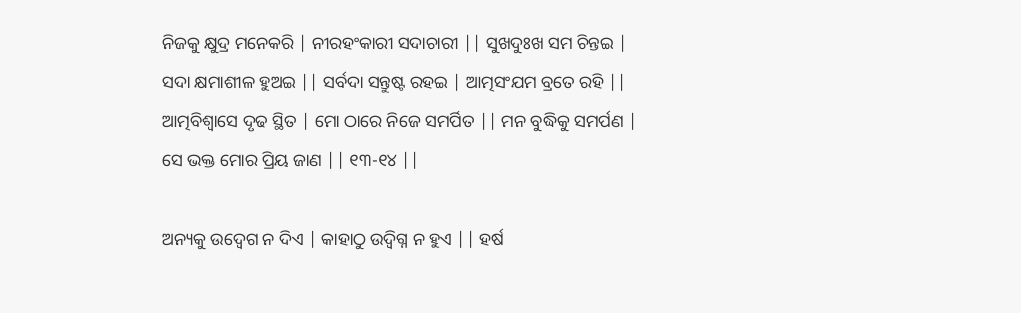ନିଜକୁ କ୍ଷୁଦ୍ର ମନେକରି | ନୀରହଂକାରୀ ସଦାଚାରୀ || ସୁଖଦୁଃଖ ସମ ଚିନ୍ତଇ | ସଦା କ୍ଷମାଶୀଳ ହୁଅଇ || ସର୍ବଦା ସନ୍ତୁଷ୍ଟ ରହଇ | ଆତ୍ମସଂଯମ ବ୍ରତେ ରହି || ଆତ୍ମବିଶ୍ୱାସେ ଦୃଢ ସ୍ଥିତ | ମୋ ଠାରେ ନିଜେ ସମର୍ପିତ || ମନ ବୁଦ୍ଧିକୁ ସମର୍ପଣ | ସେ ଭକ୍ତ ମୋର ପ୍ରିୟ ଜାଣ || ୧୩-୧୪ ||

ଅନ୍ୟକୁ ଉଦ୍ବେଗ ନ ଦିଏ | କାହାଠୁ ଉଦ୍ବିଗ୍ନ ନ ହୁଏ || ହର୍ଷ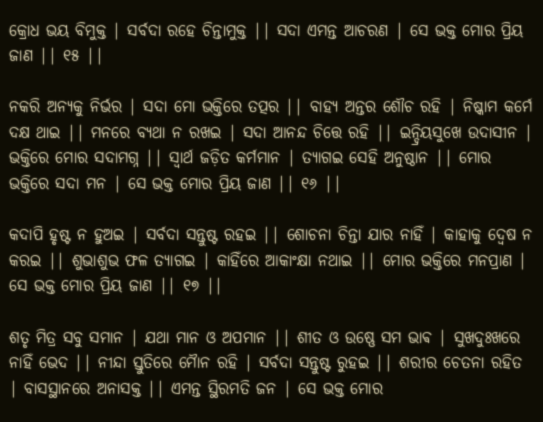କ୍ରୋଧ ଭୟ ବିମୁକ୍ତ | ସର୍ବଦା ରହେ ଚିନ୍ତାମୁକ୍ତ || ସଦା ଏମନ୍ତ ଆଚରଣ | ସେ ଭକ୍ତ ମୋର ପ୍ରିୟ ଜାଣ || ୧୫ ||

ନକରି ଅନ୍ୟକୁ ନିର୍ଭର | ସଦା ମୋ ଭକ୍ତିରେ ତତ୍ପର || ବାହ୍ୟ ଅନ୍ତର ଶୌଚ ରହି | ନିଷ୍କାମ କର୍ମେ ଦକ୍ଷ ଥାଇ || ମନରେ ବ୍ୟଥା ନ ରଖଇ | ସଦା ଆନନ୍ଦ ଚିତ୍ତେ ରହି || ଇନ୍ଦ୍ରିୟସୁଖେ ଉଦାସୀନ | ଭକ୍ତିରେ ମୋର ସଦାମଗ୍ନ || ସ୍ୱାର୍ଥ ଜଡ଼ିତ କର୍ମମାନ | ତ୍ୟାଗଇ ସେହି ଅନୁଷ୍ଠାନ || ମୋର ଭକ୍ତିରେ ସଦା ମନ | ସେ ଭକ୍ତ ମୋର ପ୍ରିୟ ଜାଣ || ୧୬ ||

କଦାପି ହୃଷ୍ଟ ନ ହୁଅଇ | ସର୍ବଦା ସନ୍ତୁଷ୍ଟ ରହଇ || ଶୋଚନା ଚିନ୍ତା ଯାର ନାହିଁ | କାହାକୁ ଦ୍ବେଷ ନ କରଇ || ଶୁଭାଶୁଭ ଫଳ ତ୍ୟାଗଇ | କାହିଁରେ ଆକାଂକ୍ଷା ନଥାଇ || ମୋର ଭକ୍ତିରେ ମନପ୍ରାଣ | ସେ ଭକ୍ତ ମୋର ପ୍ରିୟ ଜାଣ || ୧୭ ||

ଶତୃ ମିତ୍ର ସବୁ ସମାନ | ଯଥା ମାନ ଓ ଅପମାନ || ଶୀତ ଓ ଉଷ୍ଣେ ସମ ଭାଵ | ସୁଖଦୁଃଖରେ ନାହିଁ ଭେଦ || ନୀନ୍ଦା ସ୍ତୁତିରେ ମୋୖନ ରହି | ସର୍ବଦା ସନ୍ତୁଷ୍ଟ ରୁହଇ || ଶରୀର ଚେତନା ରହିତ | ବାସସ୍ଥାନରେ ଅନାସକ୍ତ || ଏମନ୍ତ ସ୍ଥିରମତି ଜନ | ସେ ଭକ୍ତ ମୋର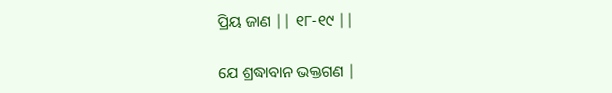ପ୍ରିୟ ଜାଣ || ୧୮-୧୯ ||

ଯେ ଶ୍ରଦ୍ଧାବାନ ଭକ୍ତଗଣ |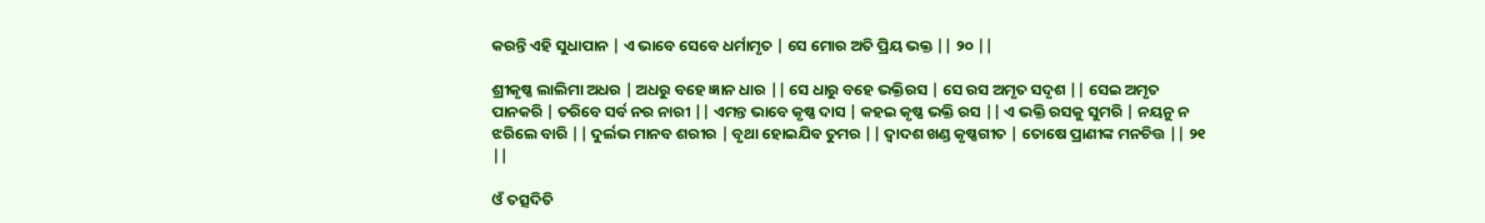କରନ୍ତି ଏହି ସୁଧାପାନ | ଏ ଭାବେ ସେବେ ଧର୍ମାମୃତ | ସେ ମୋର ଅତି ପ୍ରିୟ ଭକ୍ତ || ୨୦ ||

ଶ୍ରୀକୃଷ୍ଣ ଲାଲିମା ଅଧର | ଅଧରୁ ବହେ ଜ୍ଞାନ ଧାର || ସେ ଧାରୁ ବହେ ଭକ୍ତିରସ | ସେ ରସ ଅମୃତ ସଦୃଶ || ସେଇ ଅମୃତ ପାନକରି | ତରିବେ ସର୍ବ ନର ନାରୀ || ଏମନ୍ତ ଭାବେ କୃଷ୍ଣ ଦାସ | କହଇ କୃଷ୍ଣ ଭକ୍ତି ରସ || ଏ ଭକ୍ତି ରସକୁ ସୁମରି | ନୟନୁ ନ ଝରିଲେ ବାରି || ଦୁର୍ଲଭ ମାନବ ଶରୀର | ବୃଥା ହୋଇଯିଵ ତୁମର || ଦ୍ୱାଦଶ ଖଣ୍ଡ କୃଷ୍ଣଗୀତ | ତୋଷେ ପ୍ରାଣୀଙ୍କ ମନଚିତ୍ତ || ୨୧ ||

ଓଁ ତତ୍ସଦିତି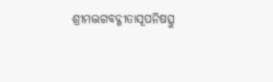ଶ୍ରୀମଦ୍ଭଗବଦ୍ଗୀତାସୂପନିଷତ୍ସୁ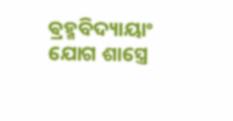ଵ୍ରହ୍ମବିଦ୍ୟାୟାଂ ଯୋଗ ଶାସ୍ତ୍ରେ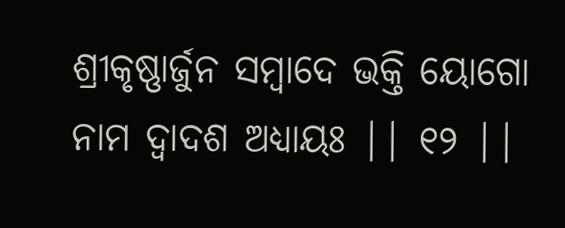ଶ୍ରୀକୃଷ୍ଣାର୍ଜୁନ ସମ୍ବାଦେ ଭକ୍ତି ୟୋଗୋ ନାମ ଦ୍ୱାଦଶ ଅଧ୍ୟାୟଃ || ୧୨ ||